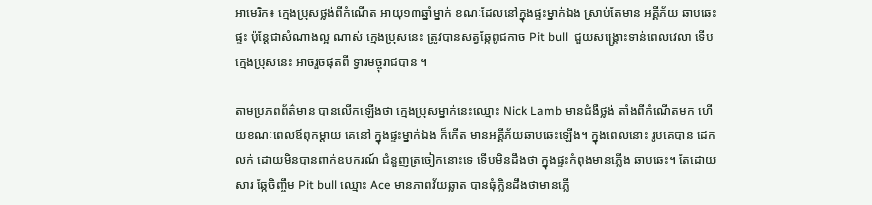អាមេរិក៖ ក្មេងប្រុសថ្លង់ពីកំណើត អាយុ១៣ឆ្នាំម្នាក់ ខណៈដែលនៅក្នុងផ្ទះម្នាក់ឯង ស្រាប់តែមាន អគ្គីភ័យ ឆាបឆេះផ្ទះ ប៉ុន្តែជាសំណាងល្អ ណាស់ ក្មេងប្រុសនេះ ត្រូវបានសត្វឆ្កែពូជកាច Pit bull  ជួយសង្រ្គោះទាន់ពេលវេលា ទើបក្មេងប្រុសនេះ អាចរួចផុតពី ទ្វារមច្ចុរាជបាន ។

តាមប្រភពព័ត៌មាន បានលើកឡើងថា ក្មេងប្រុសម្នាក់នេះឈ្មោះ Nick Lamb មានជំងឺថ្លង់ តាំងពីកំណើតមក ហើយខណៈពេលឪពុកម្តាយ គេនៅ ក្នុងផ្ទះម្នាក់ឯង ក៏កើត មានអគ្គីភ័យឆាបឆេះឡើង។ ក្នុងពេលនោះ រូបគេបាន ដេកលក់ ដោយមិនបានពាក់ឧបករណ៍ ជំនួញត្រចៀកនោះទេ ទើបមិនដឹងថា ក្នុងផ្ទះកំពុងមានភ្លើង ឆាបឆេះ។ តែដោយសារ ឆ្កែចិញ្ចឹម Pit bull ឈ្មោះ Ace មានភាពវ័យឆ្លាត បានធុំក្លិនដឹងថាមានភ្លើ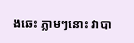ងឆេះ ភ្លាមៗនោះ វាបា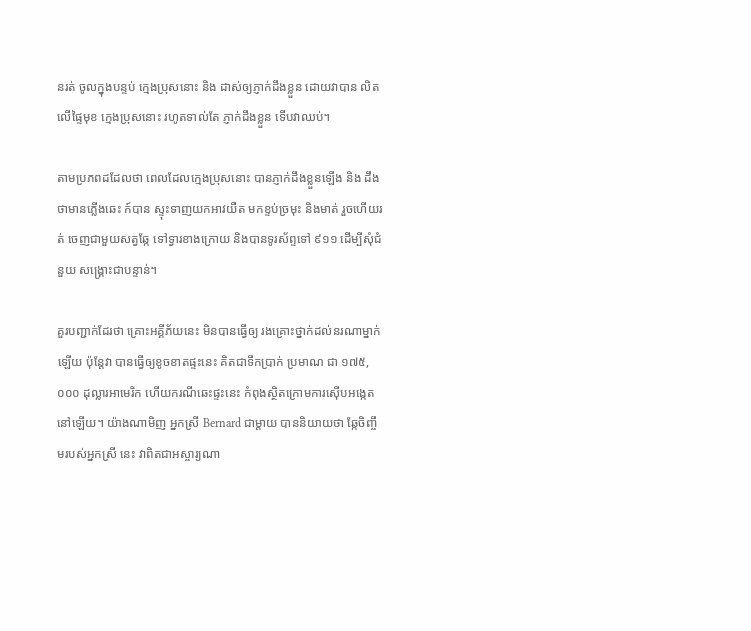នរត់ ចូលក្នុងបន្ទប់ កេ្មងប្រុសនោះ និង ដាស់ឲ្យភ្ញាក់ដឹងខ្លួន ដោយវាបាន លិត លើផ្ទៃមុខ ក្មេងប្រុសនោះ រហូតទាល់តែ ភ្ញាក់ដឹងខ្លួន ទើបវាឈប់។

តាមប្រភពដដែលថា ពេលដែលក្មេងប្រុសនោះ បានភ្ញាក់ដឹងខ្លួនឡើង និង ដឹងថាមានភ្លើងឆេះ ក៍បាន ស្ទុះទាញយកអាវយឺត មកខ្ទប់ច្រមុះ និងមាត់ រួចហើយរត់ ចេញជាមួយសត្វឆ្កែ ទៅទ្វារខាងក្រោយ និងបានទូរស័ព្ទទៅ ៩១១ ដើម្បីសុំជំនួយ សង្រ្គោះជាបន្ទាន់។

គួរបញ្ជាក់ដែរថា គ្រោះអគ្គីភ័យនេះ មិនបានធ្វើឲ្យ រងគ្រោះថ្នាក់ដល់នរណាម្នាក់ឡើយ ប៉ុន្តែវា បានធ្វើឲ្យខូចខាតផ្ទះនេះ គិតជាទឹកប្រាក់ ប្រមាណ ជា ១៧៥,០០០ ដុល្លារអាមេរិក ហើយករណីឆេះផ្ទះនេះ កំពុងស្ថិតក្រោមការស៊ើបអង្កេតនៅឡើយ។ យ៉ាងណាមិញ អ្នកស្រី Bernard ជាម្តាយ បាននិយាយថា ឆ្កែចិញ្ចឹមរបស់អ្នកស្រី នេះ វាពិតជាអស្ចារ្យណា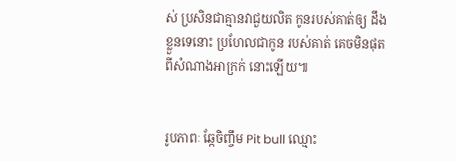ស់ ប្រសិនជាគ្មានវាជួយលិត កូនរបស់គាត់ឲ្យ ដឹងខ្លួនទេនោះ ប្រហែលជាកូន របស់គាត់ គេចមិនផុតពីសំណាងអាក្រក់ នោះឡើយ៕


រូបភាពៈ ឆ្កែចិញ្ចឹម Pit bull ឈ្មោះ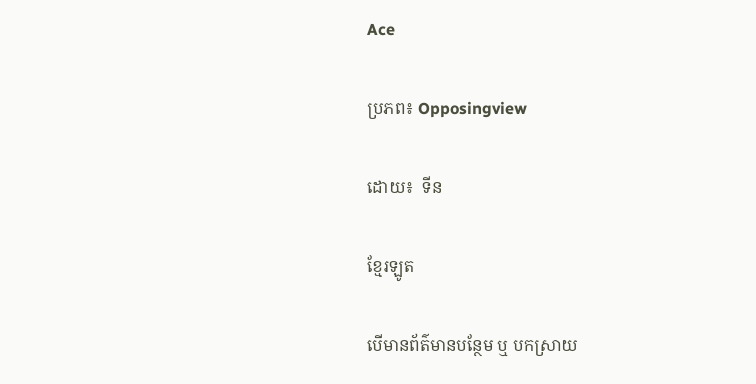Ace

ប្រភព៖ Opposingview

ដោយ៖  ទីន

ខ្មែរឡូត

បើមានព័ត៌មានបន្ថែម ឬ បកស្រាយ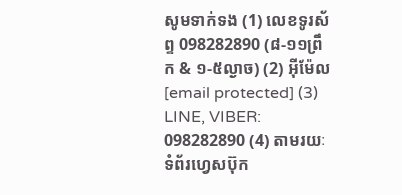សូមទាក់ទង (1) លេខទូរស័ព្ទ 098282890 (៨-១១ព្រឹក & ១-៥ល្ងាច) (2) អ៊ីម៉ែល [email protected] (3) LINE, VIBER: 098282890 (4) តាមរយៈទំព័រហ្វេសប៊ុក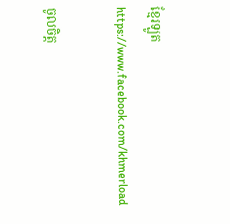ខ្មែរឡូត https://www.facebook.com/khmerload

ចូលចិត្ត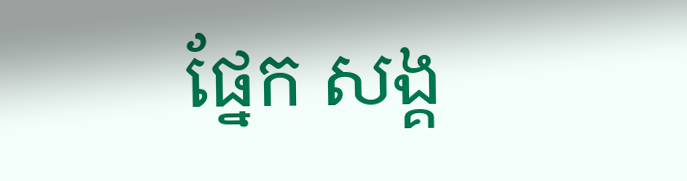ផ្នែក សង្គ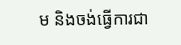ម និងចង់ធ្វើការជា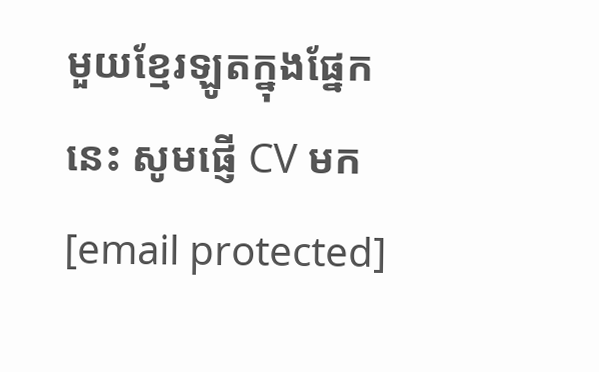មួយខ្មែរឡូតក្នុងផ្នែកនេះ សូមផ្ញើ CV មក [email protected]